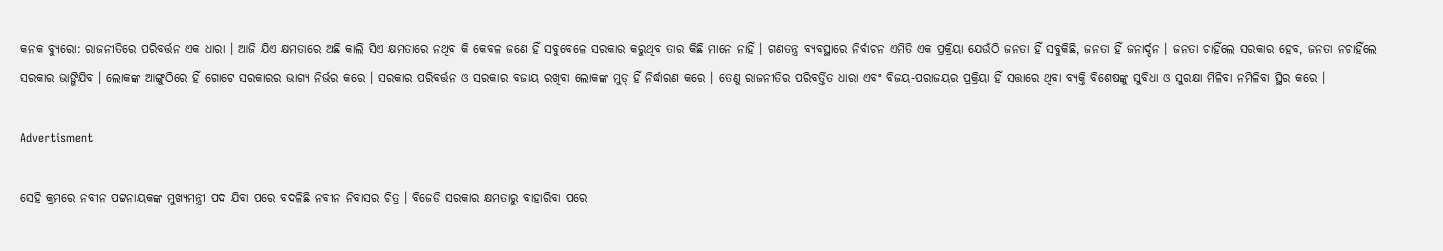କନକ ବ୍ୟୁରୋ: ରାଜନୀତିରେ ପରିବର୍ତ୍ତନ ଏକ ଧାରା । ଆଜି ଯିଏ କ୍ଷମତାରେ ଅଛି କାଲି ସିଏ କ୍ଷମତାରେ ନଥିବ କି କେବଳ ଜଣେ ହିଁ ସବୁବେଳେ ସରକାର କରୁଥିବ ତାର କିଛି ମାନେ ନାହିଁ । ଗଣତନ୍ତ୍ର ବ୍ୟବସ୍ଥାରେ ନିର୍ବାଚନ ଏମିତି ଏକ ପ୍ରକ୍ରିୟା ଯେଉଁଠି ଜନତା ହିଁ ସବୁକିଛି, ଜନତା ହିଁ ଜନାର୍ଦ୍ଦନ । ଜନତା ଚାହିଁଲେ ସରକାର ହେବ, ଜନତା ନଚାହିଁଲେ ସରକାର ଭାଙ୍ଗିଯିବ । ଲୋକଙ୍କ ଆଙ୍ଗୁଠିରେ ହିଁ ଗୋଟେ ସରକାରର ଭାଗ୍ୟ ନିର୍ଭର କରେ । ସରକାର ପରିବର୍ତ୍ତନ ଓ ସରକାର ବଜାୟ ରଖିବା ଲୋକଙ୍କ ମୁଡ୍ ହିଁ ନିର୍ଦ୍ଧାରଣ କରେ । ତେଣୁ ରାଜନୀତିର ପରିବର୍ତ୍ତିତ ଧାରା ଏବଂ ବିଜୟ-ପରାଜୟର ପ୍ରକ୍ରିୟା ହିଁ ସତ୍ତାରେ ଥିବା ବ୍ୟକ୍ତି ବିଶେଷଙ୍କୁ ସୁବିଧା ଓ ସୁରକ୍ଷା ମିଳିବା ନମିଳିବା ସ୍ଥିର କରେ ।

Advertisment

ସେହି କ୍ରମରେ ନବୀନ ପଟ୍ଟନାୟକଙ୍କ ମୁଖ୍ୟମନ୍ତ୍ରୀ ପଦ ଯିବା ପରେ ବଦଳିଛି ନବୀନ ନିବାସର ଚିତ୍ର । ବିଜେଡି ସରକାର କ୍ଷମତାରୁ ବାହାରିବା ପରେ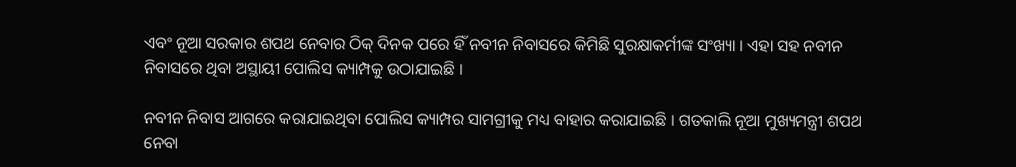ଏବଂ ନୂଆ ସରକାର ଶପଥ ନେବାର ଠିକ୍ ଦିନକ ପରେ ହିଁ ନବୀନ ନିବାସରେ କିମିଛି ସୁରକ୍ଷାକର୍ମୀଙ୍କ ସଂଖ୍ୟା । ଏହା ସହ ନବୀନ ନିବାସରେ ଥିବା ଅସ୍ଥାୟୀ ପୋଲିସ କ୍ୟାମ୍ପକୁ ଉଠାଯାଇଛି ।

ନବୀନ ନିବାସ ଆଗରେ କରାଯାଇଥିବା ପୋଲିସ କ୍ୟାମ୍ପର ସାମଗ୍ରୀକୁ ମଧ୍ୟ ବାହାର କରାଯାଇଛି । ଗତକାଲି ନୂଆ ମୁଖ୍ୟମନ୍ତ୍ରୀ ଶପଥ ନେବା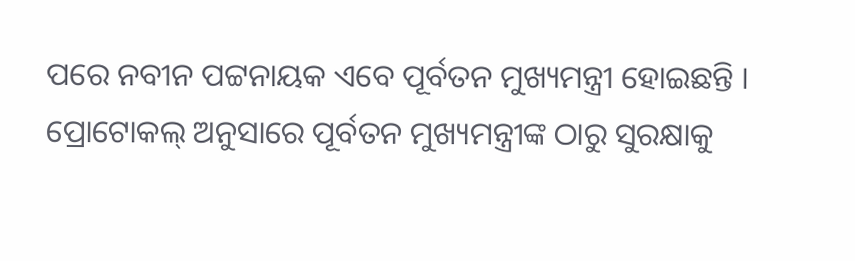ପରେ ନବୀନ ପଟ୍ଟନାୟକ ଏବେ ପୂର୍ବତନ ମୁଖ୍ୟମନ୍ତ୍ରୀ ହୋଇଛନ୍ତି । ପ୍ରୋଟୋକଲ୍ ଅନୁସାରେ ପୂର୍ବତନ ମୁଖ୍ୟମନ୍ତ୍ରୀଙ୍କ ଠାରୁ ସୁରକ୍ଷାକୁ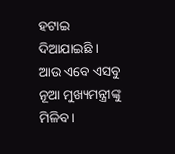ହଟାଇ ଦିଆଯାଇଛି । ଆଉ ଏବେ ଏସବୁ ନୂଆ ମୁଖ୍ୟମନ୍ତ୍ରୀଙ୍କୁ ମିଳିବ ।